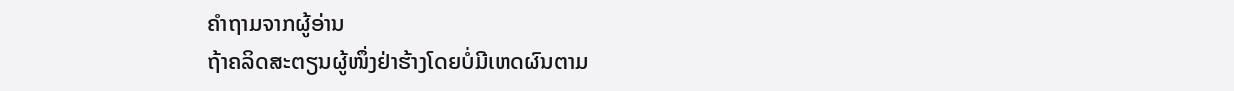ຄຳຖາມຈາກຜູ້ອ່ານ
ຖ້າຄລິດສະຕຽນຜູ້ໜຶ່ງຢ່າຮ້າງໂດຍບໍ່ມີເຫດຜົນຕາມ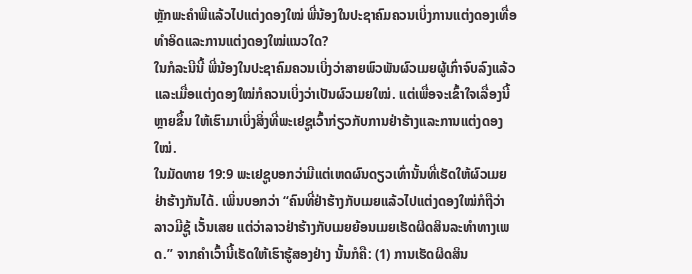ຫຼັກພະຄຳພີແລ້ວໄປແຕ່ງດອງໃໝ່ ພີ່ນ້ອງໃນປະຊາຄົມຄວນເບິ່ງການແຕ່ງດອງເທື່ອທຳອິດແລະການແຕ່ງດອງໃໝ່ແນວໃດ?
ໃນກໍລະນີນີ້ ພີ່ນ້ອງໃນປະຊາຄົມຄວນເບິ່ງວ່າສາຍພົວພັນຜົວເມຍຜູ້ເກົ່າຈົບລົງແລ້ວ ແລະເມື່ອແຕ່ງດອງໃໝ່ກໍຄວນເບິ່ງວ່າເປັນຜົວເມຍໃໝ່. ແຕ່ເພື່ອຈະເຂົ້າໃຈເລື່ອງນີ້ຫຼາຍຂຶ້ນ ໃຫ້ເຮົາມາເບິ່ງສິ່ງທີ່ພະເຢຊູເວົ້າກ່ຽວກັບການຢ່າຮ້າງແລະການແຕ່ງດອງໃໝ່.
ໃນມັດທາຍ 19:9 ພະເຢຊູບອກວ່າມີແຕ່ເຫດຜົນດຽວເທົ່ານັ້ນທີ່ເຮັດໃຫ້ຜົວເມຍຢ່າຮ້າງກັນໄດ້. ເພິ່ນບອກວ່າ “ຄົນທີ່ຢ່າຮ້າງກັບເມຍແລ້ວໄປແຕ່ງດອງໃໝ່ກໍຖືວ່າລາວມີຊູ້ ເວັ້ນເສຍ ແຕ່ວ່າລາວຢ່າຮ້າງກັບເມຍຍ້ອນເມຍເຮັດຜິດສິນລະທຳທາງເພດ.” ຈາກຄຳເວົ້ານີ້ເຮັດໃຫ້ເຮົາຮູ້ສອງຢ່າງ ນັ້ນກໍຄື: (1) ການເຮັດຜິດສິນ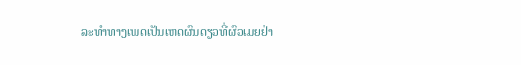ລະທຳທາງເພດເປັນເຫດຜົນດຽວທີ່ຜົວເມຍຢ່າ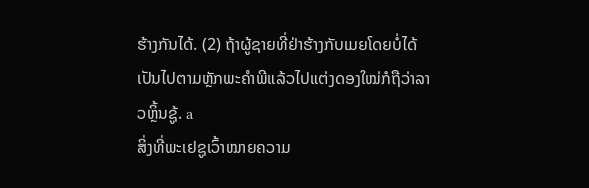ຮ້າງກັນໄດ້. (2) ຖ້າຜູ້ຊາຍທີ່ຢ່າຮ້າງກັບເມຍໂດຍບໍ່ໄດ້ເປັນໄປຕາມຫຼັກພະຄຳພີແລ້ວໄປແຕ່ງດອງໃໝ່ກໍຖືວ່າລາວຫຼິ້ນຊູ້. a
ສິ່ງທີ່ພະເຢຊູເວົ້າໝາຍຄວາມ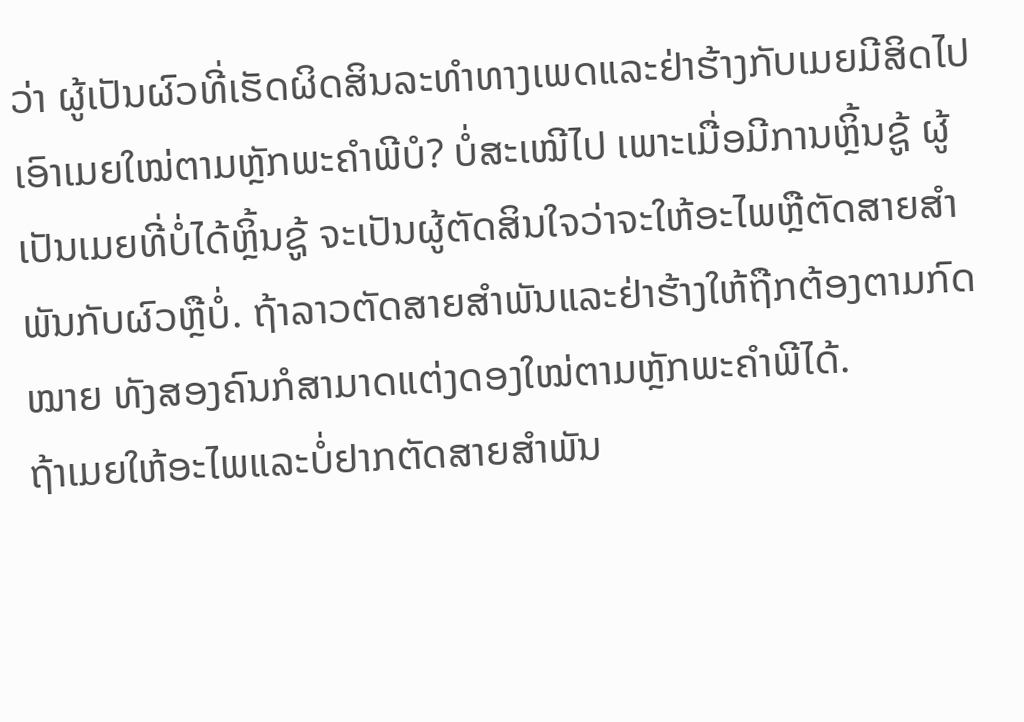ວ່າ ຜູ້ເປັນຜົວທີ່ເຮັດຜິດສິນລະທຳທາງເພດແລະຢ່າຮ້າງກັບເມຍມີສິດໄປເອົາເມຍໃໝ່ຕາມຫຼັກພະຄຳພີບໍ? ບໍ່ສະເໝີໄປ ເພາະເມື່ອມີການຫຼິ້ນຊູ້ ຜູ້ເປັນເມຍທີ່ບໍ່ໄດ້ຫຼິ້ນຊູ້ ຈະເປັນຜູ້ຕັດສິນໃຈວ່າຈະໃຫ້ອະໄພຫຼືຕັດສາຍສຳພັນກັບຜົວຫຼືບໍ່. ຖ້າລາວຕັດສາຍສຳພັນແລະຢ່າຮ້າງໃຫ້ຖືກຕ້ອງຕາມກົດໝາຍ ທັງສອງຄົນກໍສາມາດແຕ່ງດອງໃໝ່ຕາມຫຼັກພະຄຳພີໄດ້.
ຖ້າເມຍໃຫ້ອະໄພແລະບໍ່ຢາກຕັດສາຍສຳພັນ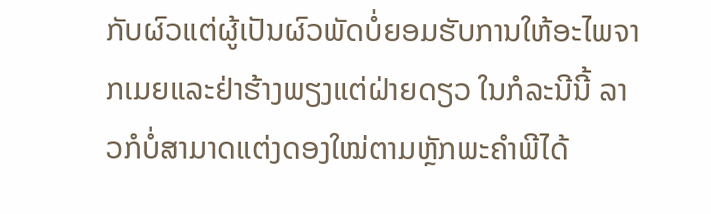ກັບຜົວແຕ່ຜູ້ເປັນຜົວພັດບໍ່ຍອມຮັບການໃຫ້ອະໄພຈາກເມຍແລະຢ່າຮ້າງພຽງແຕ່ຝ່າຍດຽວ ໃນກໍລະນີນີ້ ລາວກໍບໍ່ສາມາດແຕ່ງດອງໃໝ່ຕາມຫຼັກພະຄຳພີໄດ້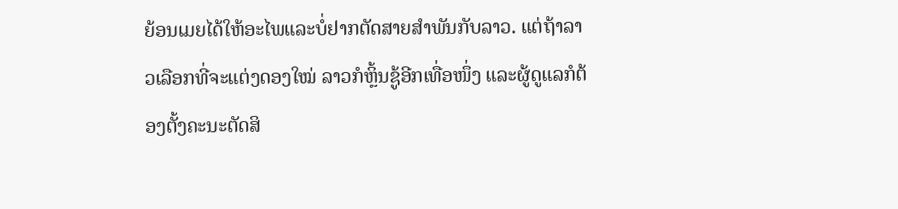ຍ້ອນເມຍໄດ້ໃຫ້ອະໄພແລະບໍ່ຢາກຕັດສາຍສຳພັນກັບລາວ. ແຕ່ຖ້າລາວເລືອກທີ່ຈະແຕ່ງດອງໃໝ່ ລາວກໍຫຼິ້ນຊູ້ອີກເທື່ອໜຶ່ງ ແລະຜູ້ດູແລກໍຕ້ອງຕັ້ງຄະນະຕັດສິ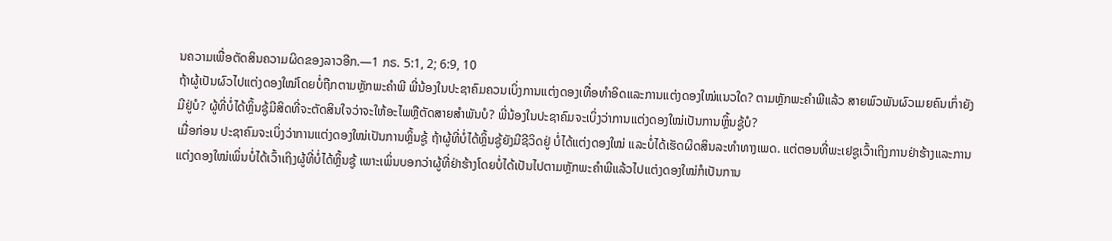ນຄວາມເພື່ອຕັດສິນຄວາມຜິດຂອງລາວອີກ.—1 ກຣ. 5:1, 2; 6:9, 10
ຖ້າຜູ້ເປັນຜົວໄປແຕ່ງດອງໃໝ່ໂດຍບໍ່ຖືກຕາມຫຼັກພະຄຳພີ ພີ່ນ້ອງໃນປະຊາຄົມຄວນເບິ່ງການແຕ່ງດອງເທື່ອທຳອິດແລະການແຕ່ງດອງໃໝ່ແນວໃດ? ຕາມຫຼັກພະຄຳພີແລ້ວ ສາຍພົວພັນຜົວເມຍຄົນເກົ່າຍັງມີຢູ່ບໍ? ຜູ້ທີ່ບໍ່ໄດ້ຫຼິ້ນຊູ້ມີສິດທີ່ຈະຕັດສິນໃຈວ່າຈະໃຫ້ອະໄພຫຼືຕັດສາຍສຳພັນບໍ? ພີ່ນ້ອງໃນປະຊາຄົມຈະເບິ່ງວ່າການແຕ່ງດອງໃໝ່ເປັນການຫຼິ້ນຊູ້ບໍ?
ເມື່ອກ່ອນ ປະຊາຄົມຈະເບິ່ງວ່າການແຕ່ງດອງໃໝ່ເປັນການຫຼິ້ນຊູ້ ຖ້າຜູ້ທີ່ບໍ່ໄດ້ຫຼິ້ນຊູ້ຍັງມີຊີວິດຢູ່ ບໍ່ໄດ້ແຕ່ງດອງໃໝ່ ແລະບໍ່ໄດ້ເຮັດຜິດສິນລະທຳທາງເພດ. ແຕ່ຕອນທີ່ພະເຢຊູເວົ້າເຖິງການຢ່າຮ້າງແລະການແຕ່ງດອງໃໝ່ເພິ່ນບໍ່ໄດ້ເວົ້າເຖິງຜູ້ທີ່ບໍ່ໄດ້ຫຼິ້ນຊູ້ ເພາະເພິ່ນບອກວ່າຜູ້ທີ່ຢ່າຮ້າງໂດຍບໍ່ໄດ້ເປັນໄປຕາມຫຼັກພະຄຳພີແລ້ວໄປແຕ່ງດອງໃໝ່ກໍເປັນການ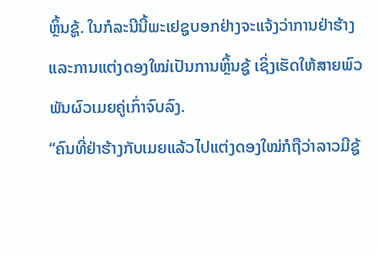ຫຼິ້ນຊູ້. ໃນກໍລະນີນີ້ພະເຢຊູບອກຢ່າງຈະແຈ້ງວ່າການຢ່າຮ້າງແລະການແຕ່ງດອງໃໝ່ເປັນການຫຼິ້ນຊູ້ ເຊິ່ງເຮັດໃຫ້ສາຍພົວພັນຜົວເມຍຄູ່ເກົ່າຈົບລົງ.
“ຄົນທີ່ຢ່າຮ້າງກັບເມຍແລ້ວໄປແຕ່ງດອງໃໝ່ກໍຖືວ່າລາວມີຊູ້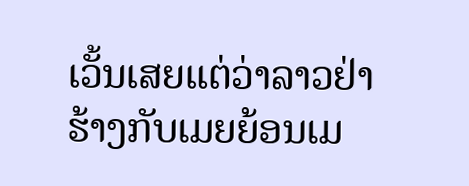ເວັ້ນເສຍແຕ່ວ່າລາວຢ່າຮ້າງກັບເມຍຍ້ອນເມ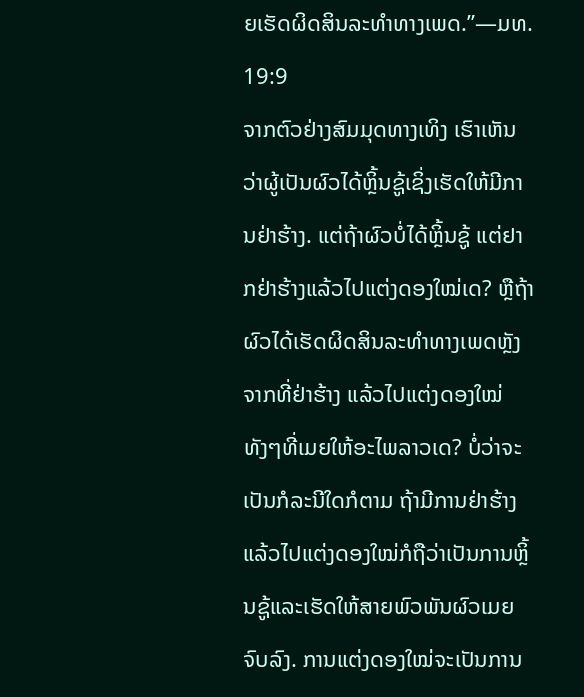ຍເຮັດຜິດສິນລະທຳທາງເພດ.”—ມທ. 19:9
ຈາກຕົວຢ່າງສົມມຸດທາງເທິງ ເຮົາເຫັນວ່າຜູ້ເປັນຜົວໄດ້ຫຼິ້ນຊູ້ເຊິ່ງເຮັດໃຫ້ມີການຢ່າຮ້າງ. ແຕ່ຖ້າຜົວບໍ່ໄດ້ຫຼິ້ນຊູ້ ແຕ່ຢາກຢ່າຮ້າງແລ້ວໄປແຕ່ງດອງໃໝ່ເດ? ຫຼືຖ້າຜົວໄດ້ເຮັດຜິດສິນລະທຳທາງເພດຫຼັງຈາກທີ່ຢ່າຮ້າງ ແລ້ວໄປແຕ່ງດອງໃໝ່ທັງໆທີ່ເມຍໃຫ້ອະໄພລາວເດ? ບໍ່ວ່າຈະເປັນກໍລະນີໃດກໍຕາມ ຖ້າມີການຢ່າຮ້າງແລ້ວໄປແຕ່ງດອງໃໝ່ກໍຖືວ່າເປັນການຫຼິ້ນຊູ້ແລະເຮັດໃຫ້ສາຍພົວພັນຜົວເມຍຈົບລົງ. ການແຕ່ງດອງໃໝ່ຈະເປັນການ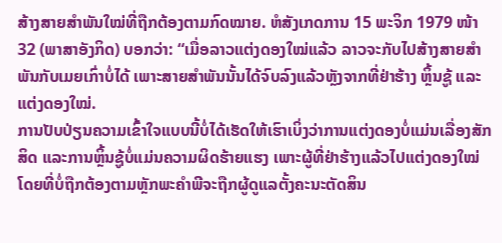ສ້າງສາຍສຳພັນໃໝ່ທີ່ຖືກຕ້ອງຕາມກົດໝາຍ. ຫໍສັງເກດການ 15 ພະຈິກ 1979 ໜ້າ 32 (ພາສາອັງກິດ) ບອກວ່າ: “ເມື່ອລາວແຕ່ງດອງໃໝ່ແລ້ວ ລາວຈະກັບໄປສ້າງສາຍສຳພັນກັບເມຍເກົ່າບໍ່ໄດ້ ເພາະສາຍສຳພັນນັ້ນໄດ້ຈົບລົງແລ້ວຫຼັງຈາກທີ່ຢ່າຮ້າງ ຫຼິ້ນຊູ້ ແລະແຕ່ງດອງໃໝ່.
ການປັບປ່ຽນຄວາມເຂົ້າໃຈແບບນີ້ບໍ່ໄດ້ເຮັດໃຫ້ເຮົາເບິ່ງວ່າການແຕ່ງດອງບໍ່ແມ່ນເລື່ອງສັກສິດ ແລະການຫຼິ້ນຊູ້ບໍ່ແມ່ນຄວາມຜິດຮ້າຍແຮງ ເພາະຜູ້ທີ່ຢ່າຮ້າງແລ້ວໄປແຕ່ງດອງໃໝ່ໂດຍທີ່ບໍ່ຖືກຕ້ອງຕາມຫຼັກພະຄຳພີຈະຖືກຜູ້ດູແລຕັ້ງຄະນະຕັດສິນ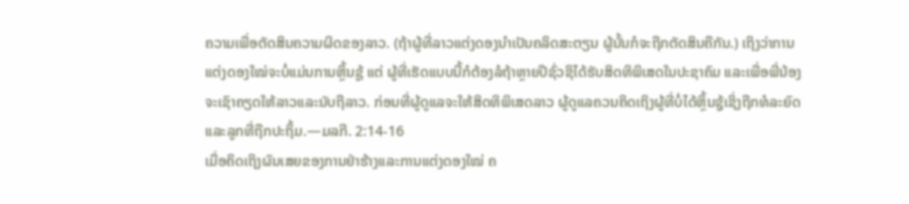ຄວາມເພື່ອຕັດສິນຄວາມຜິດຂອງລາວ. (ຖ້າຜູ້ທີ່ລາວແຕ່ງດອງນຳເປັນຄລິດສະຕຽນ ຜູ້ນັ້ນກໍຈະຖືກຕັດສິນຄືກັນ.) ເຖິງວ່າການແຕ່ງດອງໃໝ່ຈະບໍ່ແມ່ນການຫຼິ້ນຊູ້ ແຕ່ ຜູ້ທີ່ເຮັດແບບນີ້ກໍຕ້ອງລໍຖ້າຫຼາຍປີຊົ່ວຊິໄດ້ຮັບສິດທິພິເສດໃນປະຊາຄົມ ແລະເພື່ອພີ່ນ້ອງຈະເຊົາຄຽດໃຫ້ລາວແລະນັບຖືລາວ. ກ່ອນທີ່ຜູ້ດູແລຈະໃຫ້ສິດທິພິເສດລາວ ຜູ້ດູແລຄວນຄິດເຖິງຜູ້ທີ່ບໍ່ໄດ້ຫຼິ້ນຊູ້ເຊິ່ງຖືກທໍລະຍົດແລະລູກທີ່ຖືກປະຖິ້ມ.—ມລກີ. 2:14-16
ເມື່ອຄິດເຖິງຜົນເສຍຂອງການຢ່າຮ້າງແລະການແຕ່ງດອງໃໝ່ ຄ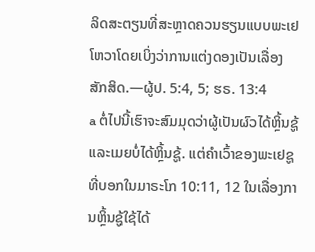ລິດສະຕຽນທີ່ສະຫຼາດຄວນຮຽນແບບພະເຢໂຫວາໂດຍເບິ່ງວ່າການແຕ່ງດອງເປັນເລື່ອງສັກສິດ.—ຜູ້ປ. 5:4, 5; ຮຣ. 13:4
a ຕໍ່ໄປນີ້ເຮົາຈະສົມມຸດວ່າຜູ້ເປັນຜົວໄດ້ຫຼິ້ນຊູ້ ແລະເມຍບໍ່ໄດ້ຫຼິ້ນຊູ້. ແຕ່ຄຳເວົ້າຂອງພະເຢຊູທີ່ບອກໃນມາຣະໂກ 10:11, 12 ໃນເລື່ອງການຫຼິ້ນຊູ້ໃຊ້ໄດ້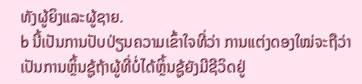ທັງຜູ້ຍິງແລະຜູ້ຊາຍ.
b ນີ້ເປັນການປັບປ່ຽນຄວາມເຂົ້າໃຈທີ່ວ່າ ການແຕ່ງດອງໃໝ່ຈະຖືວ່າເປັນການຫຼິ້ນຊູ້ຖ້າຜູ້ທີ່ບໍ່ໄດ້ຫຼິ້ນຊູ້ຍັງມີຊີວິດຢູ່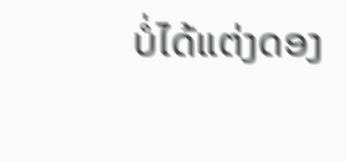ບໍ່ໄດ້ແຕ່ງດອງ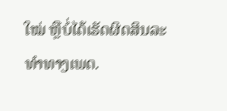ໃໝ່ ຫຼືບໍ່ໄດ້ເຮັດຜິດສິນລະທຳທາງເພດ.